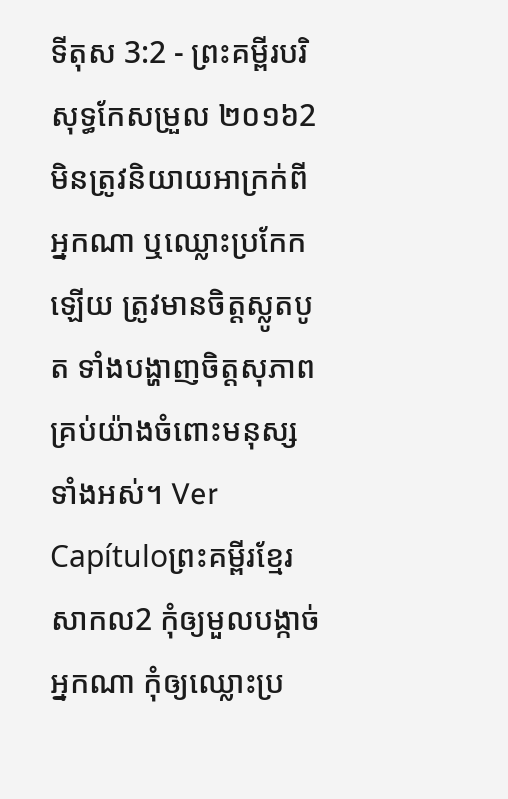ទីតុស 3:2 - ព្រះគម្ពីរបរិសុទ្ធកែសម្រួល ២០១៦2 មិនត្រូវនិយាយអាក្រក់ពីអ្នកណា ឬឈ្លោះប្រកែកឡើយ ត្រូវមានចិត្តស្លូតបូត ទាំងបង្ហាញចិត្តសុភាពគ្រប់យ៉ាងចំពោះមនុស្សទាំងអស់។ Ver Capítuloព្រះគម្ពីរខ្មែរសាកល2 កុំឲ្យមួលបង្កាច់អ្នកណា កុំឲ្យឈ្លោះប្រ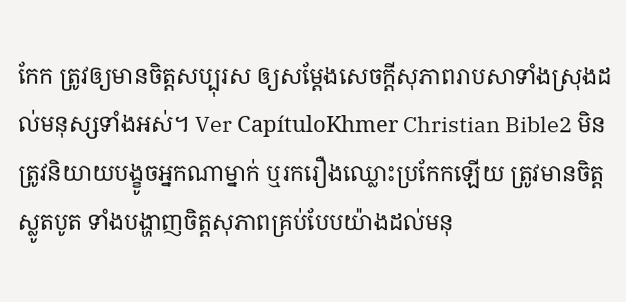កែក ត្រូវឲ្យមានចិត្តសប្បុរស ឲ្យសម្ដែងសេចក្ដីសុភាពរាបសាទាំងស្រុងដល់មនុស្សទាំងអស់។ Ver CapítuloKhmer Christian Bible2 មិនត្រូវនិយាយបង្ខូចអ្នកណាម្នាក់ ឬរករឿងឈ្លោះប្រកែកឡើយ ត្រូវមានចិត្តស្លូតបូត ទាំងបង្ហាញចិត្ដសុភាពគ្រប់បែបយ៉ាងដល់មនុ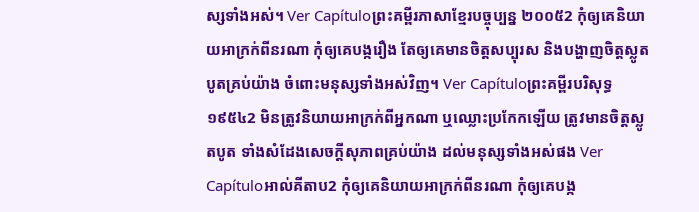ស្សទាំងអស់។ Ver Capítuloព្រះគម្ពីរភាសាខ្មែរបច្ចុប្បន្ន ២០០៥2 កុំឲ្យគេនិយាយអាក្រក់ពីនរណា កុំឲ្យគេបង្ករឿង តែឲ្យគេមានចិត្តសប្បុរស និងបង្ហាញចិត្តស្លូតបូតគ្រប់យ៉ាង ចំពោះមនុស្សទាំងអស់វិញ។ Ver Capítuloព្រះគម្ពីរបរិសុទ្ធ ១៩៥៤2 មិនត្រូវនិយាយអាក្រក់ពីអ្នកណា ឬឈ្លោះប្រកែកឡើយ ត្រូវមានចិត្តស្លូតបូត ទាំងសំដែងសេចក្ដីសុភាពគ្រប់យ៉ាង ដល់មនុស្សទាំងអស់ផង Ver Capítuloអាល់គីតាប2 កុំឲ្យគេនិយាយអាក្រក់ពីនរណា កុំឲ្យគេបង្ក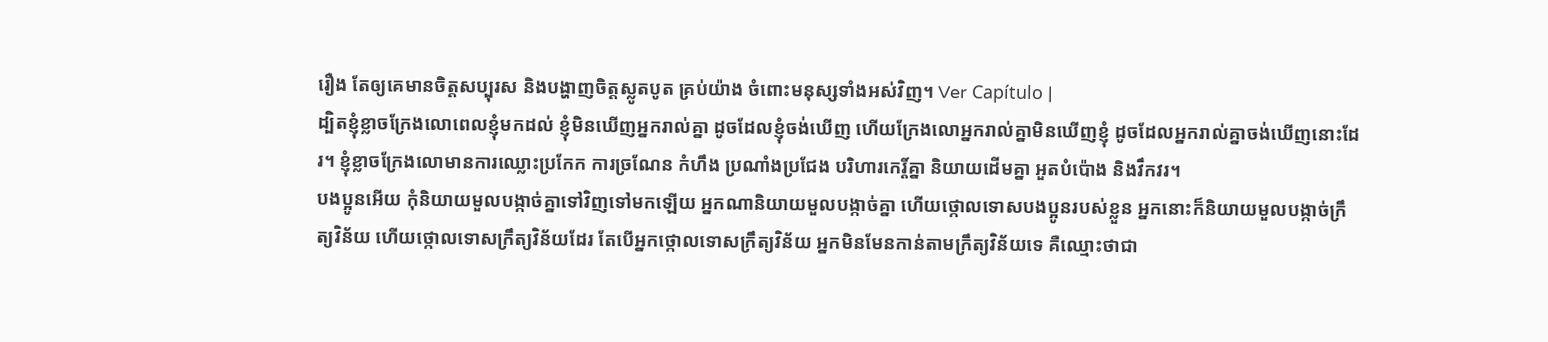រឿង តែឲ្យគេមានចិត្ដសប្បុរស និងបង្ហាញចិត្ដស្លូតបូត គ្រប់យ៉ាង ចំពោះមនុស្សទាំងអស់វិញ។ Ver Capítulo |
ដ្បិតខ្ញុំខ្លាចក្រែងលោពេលខ្ញុំមកដល់ ខ្ញុំមិនឃើញអ្នករាល់គ្នា ដូចដែលខ្ញុំចង់ឃើញ ហើយក្រែងលោអ្នករាល់គ្នាមិនឃើញខ្ញុំ ដូចដែលអ្នករាល់គ្នាចង់ឃើញនោះដែរ។ ខ្ញុំខ្លាចក្រែងលោមានការឈ្លោះប្រកែក ការច្រណែន កំហឹង ប្រណាំងប្រជែង បរិហារកេរ្ដិ៍គ្នា និយាយដើមគ្នា អួតបំប៉ោង និងវឹកវរ។
បងប្អូនអើយ កុំនិយាយមួលបង្កាច់គ្នាទៅវិញទៅមកឡើយ អ្នកណានិយាយមួលបង្កាច់គ្នា ហើយថ្កោលទោសបងប្អូនរបស់ខ្លួន អ្នកនោះក៏និយាយមួលបង្កាច់ក្រឹត្យវិន័យ ហើយថ្កោលទោសក្រឹត្យវិន័យដែរ តែបើអ្នកថ្កោលទោសក្រឹត្យវិន័យ អ្នកមិនមែនកាន់តាមក្រឹត្យវិន័យទេ គឺឈ្មោះថាជា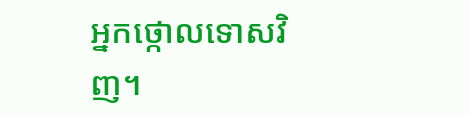អ្នកថ្កោលទោសវិញ។